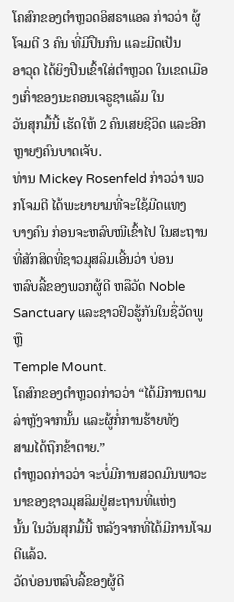ໂຄສົກຂອງຕຳຫຼວດອິສຣາແອລ ກ່າວວ່າ ຜູ້ໂຈມຕີ 3 ຄົນ ທີ່ມີປືນກົນ ແລະມີດເປັນ
ອາວຸດ ໄດ້ຍິງປືນເຂົ້າໃສ່ຕຳຫຼວດ ໃນເຂດເມືອງເກົ່າຂອງນະຄອນເຈຣູຊາແລັມ ໃນ
ວັນສຸກມື້ນີ້ ເຮັດໃຫ້ 2 ຄົນເສຍຊີວິດ ແລະອີກຫຼາຍໆຄົນບາດເຈັບ.
ທ່ານ Mickey Rosenfeld ກ່າວວ່າ ພວກໂຈມຕີ ໄດ້ພະຍາຍາມທີ່ຈະໃຊ້ມີດແທງ
ບາງຄົນ ກ່ອນຈະຫລົບໜີເຂົ້າໄປ ໃນສະຖານທີ່ສັກສິດທີ່ຊາວມຸສລິມເອີ້ນວ່າ ບ່ອນ
ຫລົບລີ້ຂອງພວກຜູ້ດີ ຫລືວັດ Noble Sanctuary ແລະຊາວຢິວຮູ້ກັນໃນຊື່ວັດພູຫຼື
Temple Mount.
ໂຄສົກຂອງຕຳຫຼວດກ່າວວ່າ “ໄດ້ມີການຕາມລ່າຫຼັງຈາກນັ້ນ ແລະຜູ້ກໍ່ການຮ້າຍທັງ
ສາມໄດ້ຖືກຂ້າຕາຍ.”
ຕຳຫຼວດກ່າວວ່າ ຈະບໍ່ມີການສວດມົນພາວະນາຂອງຊາວມຸສລິມຢູ່ສະຖານທີ່ແຫ່ງ
ນັ້ນ ໃນວັນສຸກມື້ນີ້ ຫລັງຈາກທີ່ໄດ້ມີການໂຈມຕີແລ້ວ.
ວັດບ່ອນຫລົບລີ້ຂອງຜູ້ດີ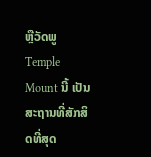ຫຼືວັດພູ Temple Mount ນີ້ ເປັນສະຖານທີ່ສັກສິດທີ່ສຸດ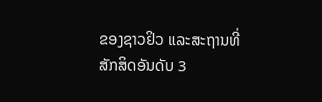ຂອງຊາວຢິວ ແລະສະຖານທີ່ສັກສິດອັນດັບ 3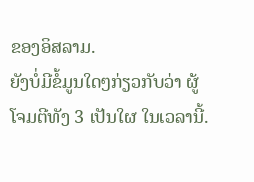ຂອງອິສລາມ.
ຍັງບໍ່ມີຂໍ້ມູນໃດໆກ່ຽວກັບວ່າ ຜູ້ໂຈມຕີທັງ 3 ເປັນໃຜ ໃນເວລານີ້.